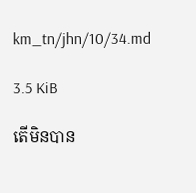km_tn/jhn/10/34.md

3.5 KiB

តើមិនបាន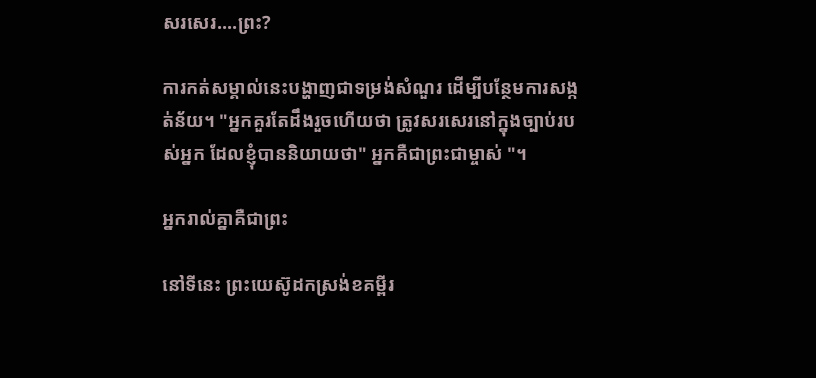សរសេរ....ព្រះ?

ការកត់សម្គាល់នេះបង្ហាញជាទម្រង់សំណួរ ដើម្បីបន្ថែមការសង្កត់ន័យ។ "អ្នកគួរតែដឹងរួចហើយថា ត្រូវសរសេរនៅក្នុងច្បាប់របស់អ្នក ដែលខ្ញុំបាននិយាយថា" អ្នកគឺជាព្រះជាម្ចាស់ "។

អ្នករាល់គ្នាគឺជាព្រះ

នៅទីនេះ ព្រះយេស៊ូដកស្រង់ខគម្ពីរ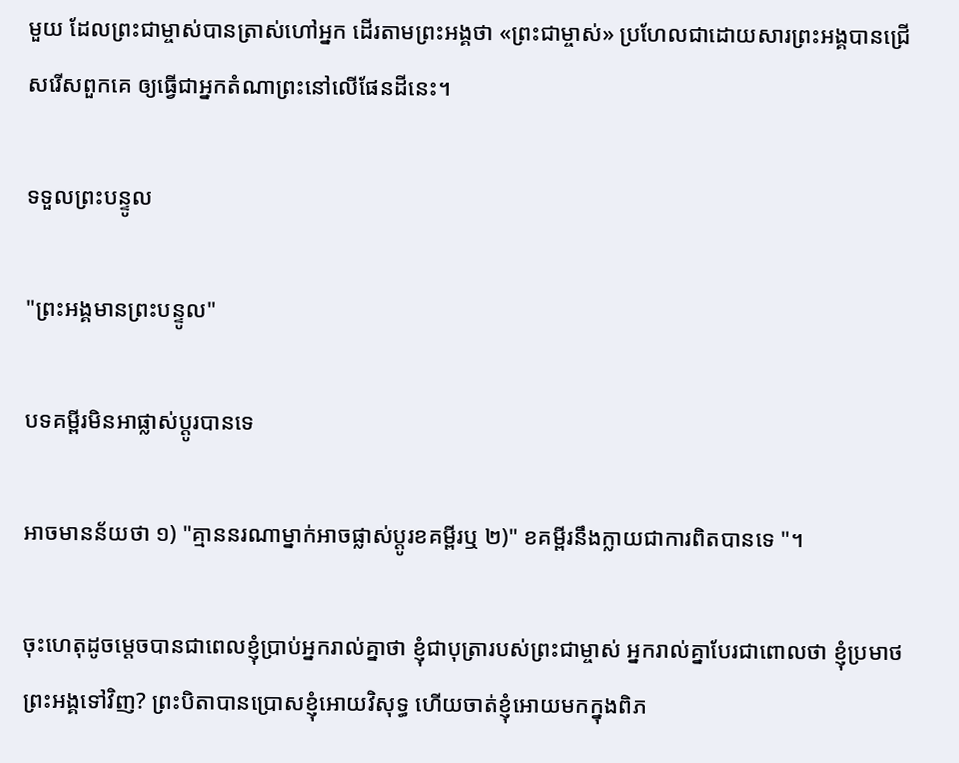មួយ ដែលព្រះជាម្ចាស់បានត្រាស់ហៅអ្នក ដើរតាមព្រះអង្គថា «ព្រះជាម្ចាស់» ប្រហែលជាដោយសារព្រះអង្គបានជ្រើសរើសពួកគេ ឲ្យធ្វើជាអ្នកតំណាព្រះនៅលើផែនដីនេះ។

ទទួលព្រះបន្ទូល

"ព្រះអង្គមានព្រះបន្ទូល"

បទគម្ពីរមិនអាផ្លាស់ប្តូរបានទេ

អាចមានន័យថា ១) "គ្មាននរណាម្នាក់អាចផ្លាស់ប្តូរខគម្ពីរឬ ២)" ខគម្ពីរនឹងក្លាយជាការពិតបានទេ "។

ចុះហេតុដូចម្ដេចបានជាពេលខ្ញុំប្រាប់អ្នករាល់គ្នាថា ខ្ញុំជាបុត្រារបស់ព្រះជាម្ចាស់ អ្នករាល់គ្នាបែរជាពោលថា ខ្ញុំប្រមាថព្រះអង្គទៅវិញ? ព្រះបិតាបានប្រោសខ្ញុំអោយវិសុទ្ធ ហើយចាត់ខ្ញុំអោយមកក្នុងពិភ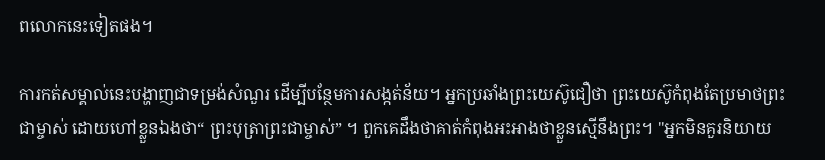ពលោកនេះទៀតផង។

ការកត់សម្គាល់នេះបង្ហាញជាទម្រង់សំណួរ ដើម្បីបន្ថែមការសង្កត់ន័យ។ អ្នកប្រឆាំងព្រះយេស៊ូជឿថា ព្រះយេស៊ូកំពុងតែប្រមាថព្រះជាម្ចាស់ ដោយហៅខ្លួនឯងថា“ ព្រះបុត្រាព្រះជាម្ចាស់” ។ ពួកគេដឹងថាគាត់កំពុងអះអាងថាខ្លួនស្មើនឹងព្រះ។ "អ្នកមិនគួរនិយាយ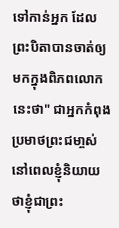ទៅកាន់អ្នក ដែលព្រះបិតាបានចាត់ឲ្យមកក្នុងពិភពលោកនេះថា" ជាអ្នកកំពុងប្រមាថព្រះជមា្ចស់នៅពេលខ្ញុំនិយាយថាខ្ញុំជាព្រះ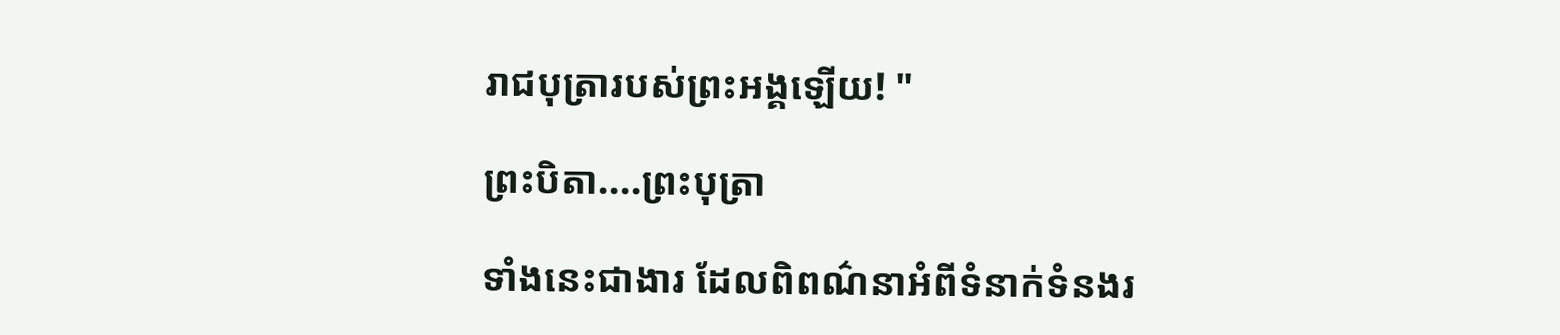រាជបុត្រារបស់ព្រះអង្គឡើយ! "

ព្រះបិតា....ព្រះបុត្រា

ទាំងនេះជាងារ ដែលពិពណ៌នាអំពីទំនាក់ទំនងរ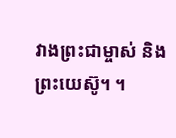វាងព្រះជាម្ចាស់ និងព្រះយេស៊ូ។ ។